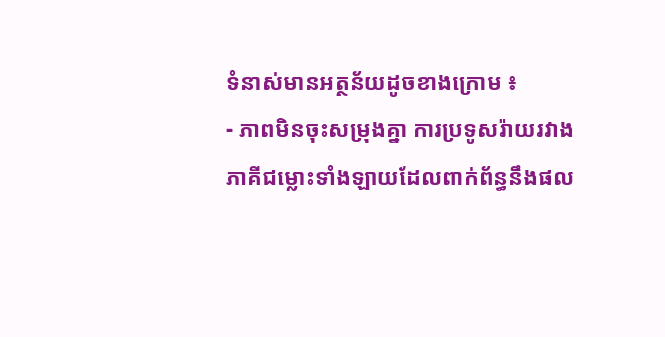ទំនាស់មានអត្ថន័យដូចខាងក្រោម ៖
- ភាពមិនចុះសម្រុងគ្នា ការប្រទូសរ៉ាយរវាងភាគីជម្លោះទាំងឡាយដែលពាក់ព័ន្ធនឹងផល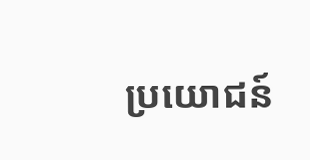ប្រយោជន៍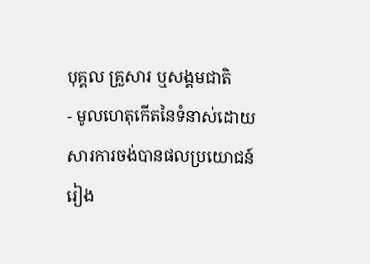បុគ្គល គ្រួសារ ឬសង្គមជាតិ
- មូលហេតុកើតនៃទំនាស់ដោយសារការចង់បានផលប្រយោជន៍រៀង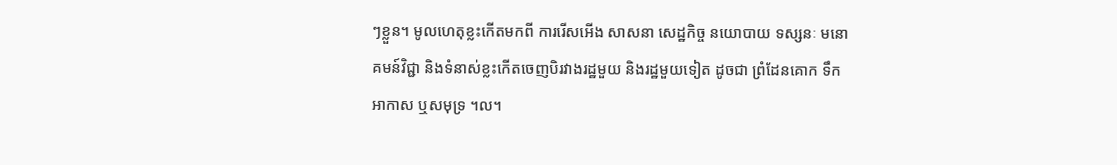ៗខ្លួន។ មូលហេតុខ្លះកើតមកពី ការរើសអើង សាសនា សេដ្ឋកិច្ច នយោបាយ ទស្សនៈ មនោគមន៍វិជ្ជា និងទំនាស់ខ្លះកើតចេញបិរវាងរដ្ឋមួយ និងរដ្ឋមួយទៀត ដូចជា ព្រំដែនគោក ទឹក អាកាស ឬសមុទ្រ ។ល។